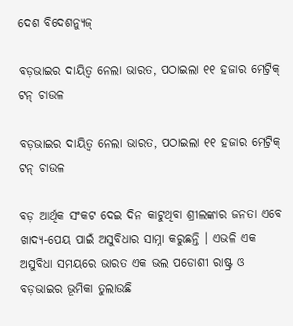ଦେଶ ବିଦେଶନ୍ୟୁଜ୍

ବଡ଼ଭାଇର ଦାୟିତ୍ୱ ନେଲା ଭାରତ, ପଠାଇଲା ୧୧ ହଜାର ମେଟ୍ରିକ୍ ଟନ୍ ଚାଉଳ

ବଡ଼ଭାଇର ଦାୟିତ୍ୱ ନେଲା ଭାରତ, ପଠାଇଲା ୧୧ ହଜାର ମେଟ୍ରିକ୍ ଟନ୍ ଚାଉଳ

ବଡ଼ ଆର୍ଥିକ ସଂକଟ ଦେଇ ଦିନ କାଟୁଥିବା ଶ୍ରୀଲଙ୍କାର ଜନତା ଏବେ ଖାଦ୍ୟ-ପେୟ ପାଇଁ ଅସୁବିଧାର ସାମ୍ନା କରୁଛନ୍ତି । ଏଭଳି ଏକ ଅସୁବିଧା ସମୟରେ ଭାରତ ଏକ ଭଲ ପଡୋଶୀ ରାଷ୍ଟ୍ର ଓ ବଡ଼ଭାଇର ଭୂମିକା ତୁଲାଉଛି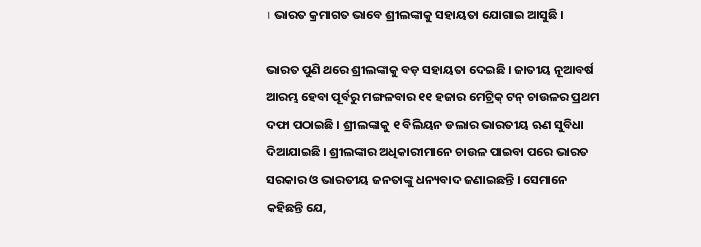। ଭାରତ କ୍ରମାଗତ ଭାବେ ଶ୍ରୀଲଙ୍କାକୁ ସହାୟତା ଯୋଗାଇ ଆସୁଛି ।

ଭାରତ ପୁଣି ଥରେ ଶ୍ରୀଲଙ୍କାକୁ ବଡ଼ ସହାୟତା ଦେଇଛି । ଜାତୀୟ ନୂଆବର୍ଷ ଆରମ୍ଭ ହେବା ପୂର୍ବରୁ ମଙ୍ଗଳବାର ୧୧ ହଜାର ମେଟ୍ରିକ୍ ଟନ୍ ଚାଉଳର ପ୍ରଥମ ଦଫା ପଠାଇଛି । ଶ୍ରୀଲଙ୍କାକୁ ୧ ବିଲିୟନ ଡଲାର ଭାରତୀୟ ଋଣ ସୁବିଧା ଦିଆଯାଇଛି । ଶ୍ରୀଲଙ୍କାର ଅଧିକାରୀମାନେ ଚାଉଳ ପାଇବା ପରେ ଭାରତ ସରକାର ଓ ଭାରତୀୟ ଜନତାଙ୍କୁ ଧନ୍ୟବାଦ ଜଣାଇଛନ୍ତି । ସେମାନେ କହିଛନ୍ତି ଯେ,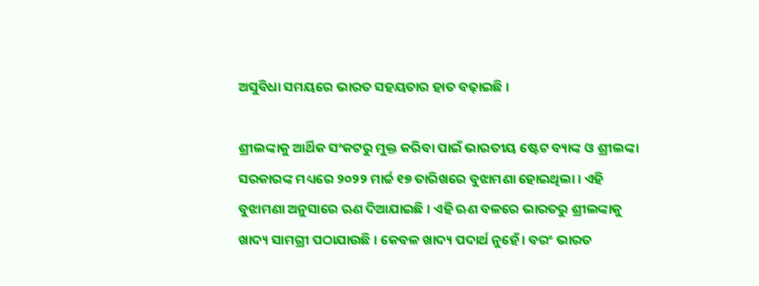ଅସୁବିଧା ସମୟରେ ଭାରତ ସହୟତାର ହାତ ବଢ଼ାଇଛି ।

ଶ୍ରୀଲଙ୍କାକୁ ଆର୍ଥିକ ସଂକଟରୁ ମୁକ୍ତ କରିବା ପାଇଁ ଭାରତୀୟ ଷ୍ଟେଟ ବ୍ୟାଙ୍କ ଓ ଶ୍ରୀଲଙ୍କା ସରକାରଙ୍କ ମଧ୍ୟରେ ୨୦୨୨ ମାର୍ଚ୍ଚ ୧୭ ତାରିଖରେ ବୁଝାମଣା ହୋଇଥିଲା । ଏହି ବୁଝାମଣା ଅନୁସାରେ ଋଣ ଦିଆଯାଇଛି । ଏହି ଋଣ ବଳରେ ଭାରତରୁ ଶ୍ରୀଲଙ୍କାକୁ ଖାଦ୍ୟ ସାମଗ୍ରୀ ପଠାଯାଉଛି । କେବଳ ଖାଦ୍ୟ ପଦାର୍ଥ ନୁହେଁ । ବରଂ ଭାରତ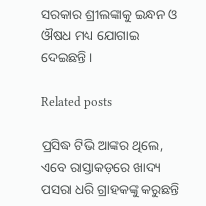ସରକାର ଶ୍ରୀଲଙ୍କାକୁ ଇନ୍ଧନ ଓ ଔଷଧ ମଧ୍ୟ ଯୋଗାଇ ଦେଇଛନ୍ତି ।

Related posts

ପ୍ରସିଦ୍ଧ ଟିଭି ଆଙ୍କର ଥିଲେ, ଏବେ ରାସ୍ତାକଡ଼ରେ ଖାଦ୍ୟ ପସରା ଧରି ଗ୍ରାହକଙ୍କୁ କରୁଛନ୍ତି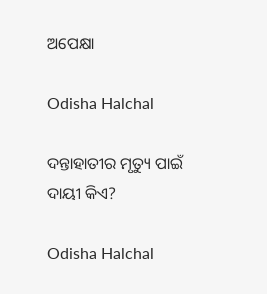ଅପେକ୍ଷା

Odisha Halchal

ଦନ୍ତାହାତୀର ମୃତ୍ୟୁ ପାଇଁ ଦାୟୀ କିଏ?

Odisha Halchal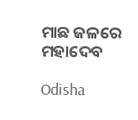ମାଛ ଜଳରେ ମହାଦେବ

Odisha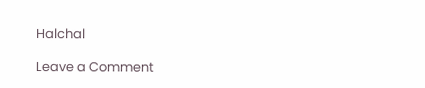Halchal

Leave a Comment